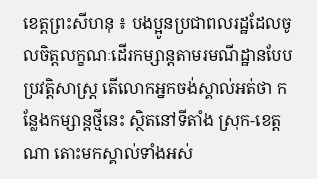ខេត្តព្រះសីហនុ ៖ បងប្អូនប្រជាពលរដ្ឋដែលចូលចិត្តលក្ខណៈដេីរកម្សាន្តតាមរមណីដ្ឋានបែបប្រវត្តិសាស្ត្រ តេីលោកអ្នកចង់ស្គាល់អត់ថា កន្លែងកម្សាន្តថ្មីនេះ ស្ថិតនៅទីតាំង ស្រុក-ខេត្តណា តោះមកស្គាល់ទាំងអស់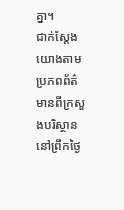គ្នា។
ជាក់ស្ដែងយោងតាមប្រភពព័ត៌មានពីក្រសួងបរិស្ថាន នៅព្រឹកថ្ងៃ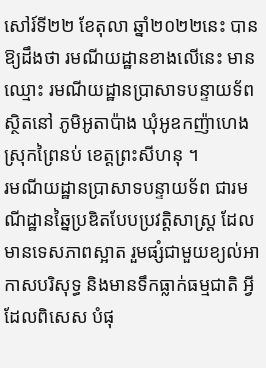សៅរ៍ទី២២ ខែតុលា ឆ្នាំ២០២២នេះ បានឱ្យដឹងថា រមណីយដ្ឋានខាងលេីនេះ មានឈ្មោះ រមណីយដ្ឋានប្រាសាទបន្ទាយទ័ព ស្ថិតនៅ ភូមិអូតាប៉ាង ឃុំអូឧកញ៉ាហេង ស្រុកព្រៃនប់ ខេត្តព្រះសីហនុ ។
រមណីយដ្ឋានប្រាសាទបន្ទាយទ័ព ជារមណីដ្ឋានឆ្នៃប្រឌិតបែបប្រវត្តិសាស្ត្រ ដែលមានទេសភាពស្អាត រួមផ្សំជាមួយខ្យល់អាកាសបរិសុទ្ធ និងមានទឹកធ្លាក់ធម្មជាតិ អ្វីដែលពិសេស បំផុ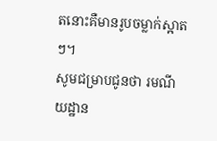តនោះគឺមានរូបចម្លាក់ស្អាតៗ។
សូមជម្រាបជូនថា រមណីយដ្ឋាន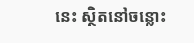នេះ ស្ថិតនៅចន្លោះ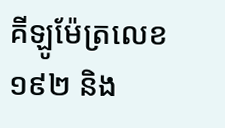គីឡូម៉ែត្រលេខ ១៩២ និង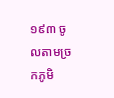១៩៣ ចូលតាមច្រកភូមិ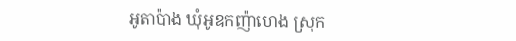អូតាប៉ាង ឃុំអូឧកញ៉ាហេង ស្រុក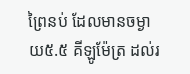ព្រៃនប់ ដែលមានចម្ងាយ៥.៥ គីឡូម៉ែត្រ ដល់រ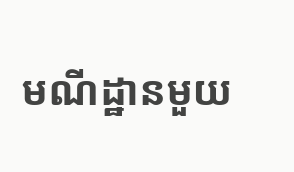មណីដ្ឋានមួយ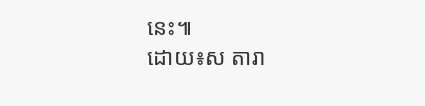នេះ៕
ដោយ៖ស តារា